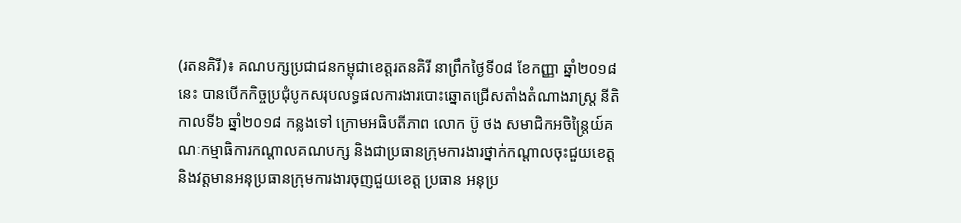(រតនគិរី)៖ គណបក្សប្រជាជនកម្ពុជាខេត្តរតនគិរី នាព្រឹកថ្ងៃទី០៨ ខែកញ្ញា ឆ្នាំ២០១៨នេះ បានបើកកិច្ចប្រជុំបូកសរុបលទ្ធផលការងារបោះឆ្នោតជ្រើសតាំងតំណាងរាស្ត្រ នីតិកាលទី៦ ឆ្នាំ២០១៨ កន្លងទៅ ក្រោមអធិបតីភាព លោក ប៊ូ ថង សមាជិកអចិន្ត្រៃយ៍គណៈកម្មាធិការកណ្តាលគណបក្ស និងជាប្រធានក្រុមការងារថ្នាក់កណ្តាលចុះជួយខេត្ត និងវត្តមានអនុប្រធានក្រុមការងារចុញជួយខេត្ត ប្រធាន អនុប្រ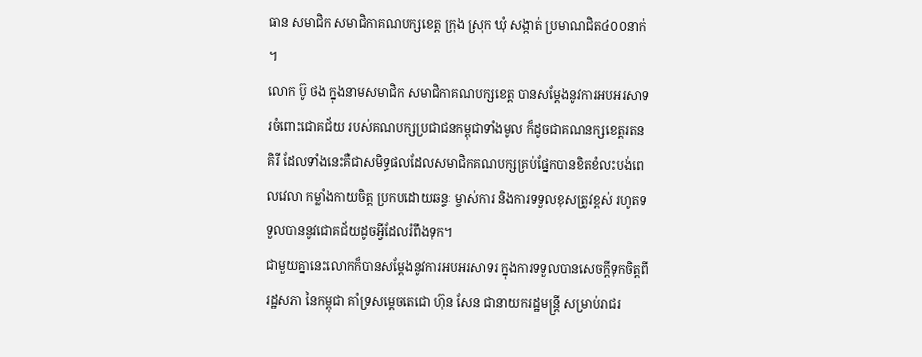ធាន សមាជិក សមាជិកាគណបក្សខេត្ត ក្រុង ស្រុក ឃុំ សង្កាត់ ប្រមាណជិត៤០០នាក់ ។
លោក ប៊ូ ថង ក្នុងនាមសមាជិក សមាជិកាគណបក្សខេត្ត បានសម្តែងនូវការអបអរសាទរចំពោះជោគជ័យ របស់គណបក្សប្រជាជនកម្ពុជាទាំងមូល ក៏ដូចជាគណនក្សខេត្តរតនគិរី ដែលទាំងនេះគឺជាសមិទ្ធផលដែលសមាជិកគណបក្សគ្រប់ផ្នែកបានខិតខំលះបង់ពេលវេលា កម្លាំងកាយចិត្ត ប្រកបដោយឆន្ទៈ ម្ចាស់ការ និងការទទួលខុសត្រូវខ្ពស់ រហូតទទួលបាននូវជោគជ័យដូចអ្វីដែលរំពឹងទុក។
ជាមួយគ្នានេះលោកក៏បានសម្តែងនូវការអបអរសាទរ ក្នុងការទទួលបានសេចក្តីទុកចិត្តពីរដ្ឋសភា នៃកម្ពុជា គាំទ្រសម្តេចតេជោ ហ៊ុន សែន ជានាយករដ្ឋមន្ត្រី សម្រាប់រាជរ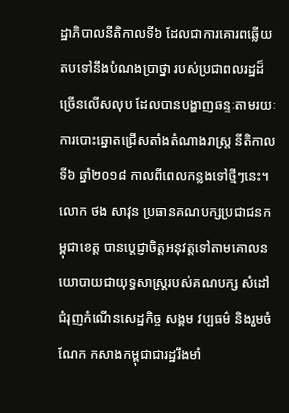ដ្ឋាភិបាលនីតិកាលទី៦ ដែលជាការគោរពឆ្លើយតបទៅនឹងបំណងប្រាថ្នា របស់ប្រជាពលរដ្ឋដ៏ច្រើនលើសលុប ដែលបានបង្ហាញឆន្ទៈតាមរយៈការបោះឆ្នោតជ្រើសតាំងតំណាងរាស្ត្រ នីតិកាលទី៦ ឆ្នាំ២០១៨ កាលពីពេលកន្លងទៅថ្មីៗនេះ។
លោក ថង សាវុន ប្រធានគណបក្សប្រជាជនកម្ពុជាខេត្ត បានប្តេជ្ញាចិត្តអនុវត្តទៅតាមគោលនយោបាយជាយុទ្ធសាស្ត្ររបស់គណបក្ស សំដៅជំរុញកំណើនសេដ្ឋកិច្ច សង្គម វប្បធម៌ និងរួមចំណែក កសាងកម្ពុជាជារដ្ឋរឹងមាំ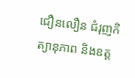ជឿនលឿន ជំរុញកិត្យានុភាព និងឧត្ត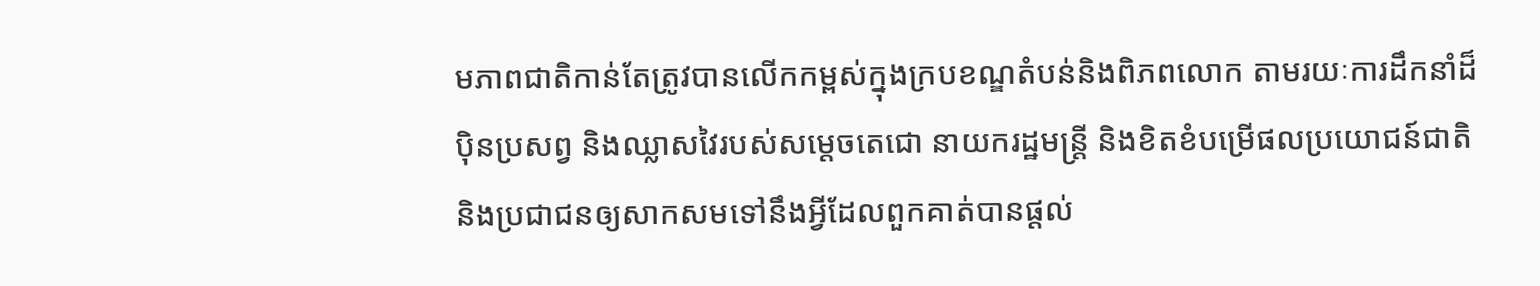មភាពជាតិកាន់តែត្រូវបានលើកកម្ពស់ក្នុងក្របខណ្ឌតំបន់និងពិភពលោក តាមរយៈការដឹកនាំដ៏ប៉ិនប្រសព្វ និងឈ្លាសវៃរបស់សម្តេចតេជោ នាយករដ្ឋមន្ត្រី និងខិតខំបម្រើផលប្រយោជន៍ជាតិ និងប្រជាជនឲ្យសាកសមទៅនឹងអ្វីដែលពួកគាត់បានផ្តល់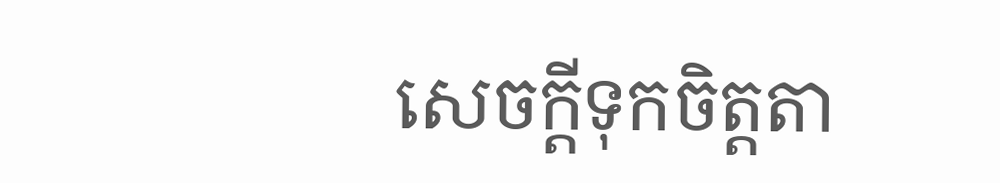សេចក្តីទុកចិត្តតា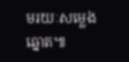មរយៈសម្លេងឆ្នោត៕